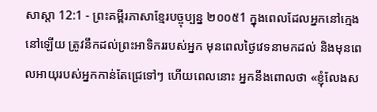សាស្តា 12:1 - ព្រះគម្ពីរភាសាខ្មែរបច្ចុប្បន្ន ២០០៥1 ក្នុងពេលដែលអ្នកនៅក្មេងនៅឡើយ ត្រូវនឹកដល់ព្រះអាទិកររបស់អ្នក មុនពេលថ្ងៃវេទនាមកដល់ និងមុនពេលអាយុរបស់អ្នកកាន់តែជ្រេទៅៗ ហើយពេលនោះ អ្នកនឹងពោលថា «ខ្ញុំលែងស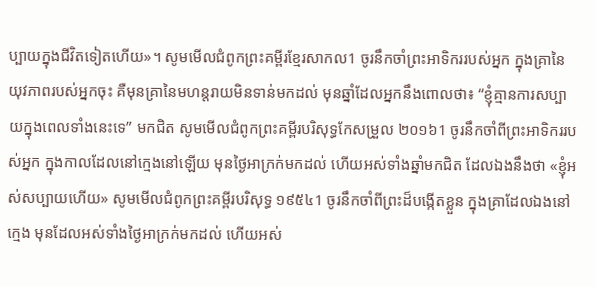ប្បាយក្នុងជីវិតទៀតហើយ»។ សូមមើលជំពូកព្រះគម្ពីរខ្មែរសាកល1 ចូរនឹកចាំព្រះអាទិកររបស់អ្នក ក្នុងគ្រានៃយុវភាពរបស់អ្នកចុះ គឺមុនគ្រានៃមហន្តរាយមិនទាន់មកដល់ មុនឆ្នាំដែលអ្នកនឹងពោលថា៖ “ខ្ញុំគ្មានការសប្បាយក្នុងពេលទាំងនេះទេ” មកជិត សូមមើលជំពូកព្រះគម្ពីរបរិសុទ្ធកែសម្រួល ២០១៦1 ចូរនឹកចាំពីព្រះអាទិកររបស់អ្នក ក្នុងកាលដែលនៅក្មេងនៅឡើយ មុនថ្ងៃអាក្រក់មកដល់ ហើយអស់ទាំងឆ្នាំមកជិត ដែលឯងនឹងថា «ខ្ញុំអស់សប្បាយហើយ» សូមមើលជំពូកព្រះគម្ពីរបរិសុទ្ធ ១៩៥៤1 ចូរនឹកចាំពីព្រះដ៏បង្កើតខ្លួន ក្នុងគ្រាដែលឯងនៅក្មេង មុនដែលអស់ទាំងថ្ងៃអាក្រក់មកដល់ ហើយអស់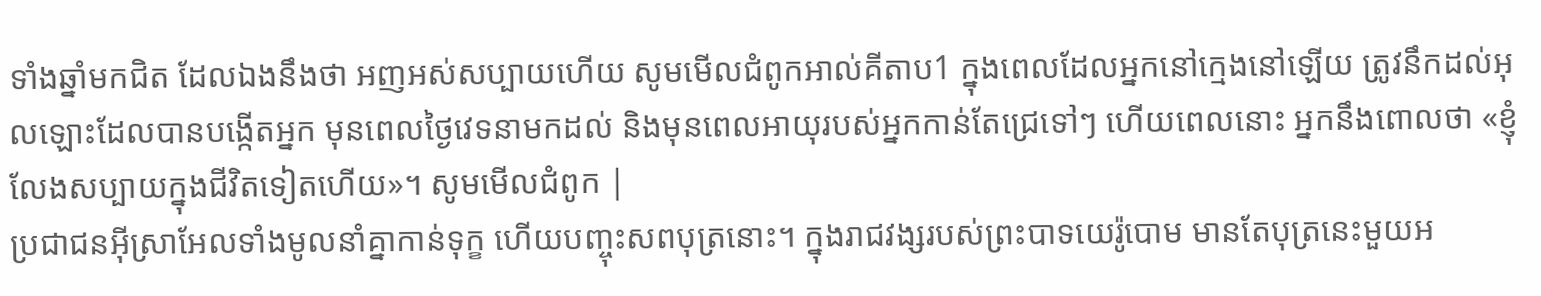ទាំងឆ្នាំមកជិត ដែលឯងនឹងថា អញអស់សប្បាយហើយ សូមមើលជំពូកអាល់គីតាប1 ក្នុងពេលដែលអ្នកនៅក្មេងនៅឡើយ ត្រូវនឹកដល់អុលឡោះដែលបានបង្កើតអ្នក មុនពេលថ្ងៃវេទនាមកដល់ និងមុនពេលអាយុរបស់អ្នកកាន់តែជ្រេទៅៗ ហើយពេលនោះ អ្នកនឹងពោលថា «ខ្ញុំលែងសប្បាយក្នុងជីវិតទៀតហើយ»។ សូមមើលជំពូក |
ប្រជាជនអ៊ីស្រាអែលទាំងមូលនាំគ្នាកាន់ទុក្ខ ហើយបញ្ចុះសពបុត្រនោះ។ ក្នុងរាជវង្សរបស់ព្រះបាទយេរ៉ូបោម មានតែបុត្រនេះមួយអ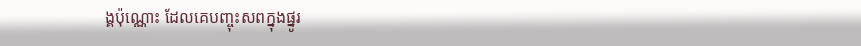ង្គប៉ុណ្ណោះ ដែលគេបញ្ចុះសពក្នុងផ្នូរ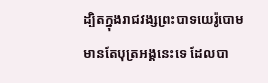ដ្បិតក្នុងរាជវង្សព្រះបាទយេរ៉ូបោមមានតែបុត្រអង្គនេះទេ ដែលបា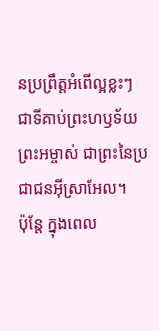នប្រព្រឹត្តអំពើល្អខ្លះៗ ជាទីគាប់ព្រះហឫទ័យព្រះអម្ចាស់ ជាព្រះនៃប្រជាជនអ៊ីស្រាអែល។
ប៉ុន្តែ ក្នុងពេល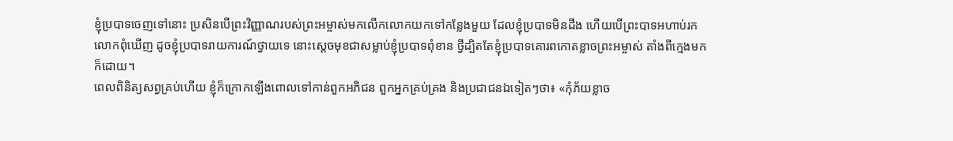ខ្ញុំប្របាទចេញទៅនោះ ប្រសិនបើព្រះវិញ្ញាណរបស់ព្រះអម្ចាស់មកលើកលោកយកទៅកន្លែងមួយ ដែលខ្ញុំប្របាទមិនដឹង ហើយបើព្រះបាទអហាប់រកលោកពុំឃើញ ដូចខ្ញុំប្របាទរាយការណ៍ថ្វាយទេ នោះស្ដេចមុខជាសម្លាប់ខ្ញុំប្របាទពុំខាន ថ្វីដ្បិតតែខ្ញុំប្របាទគោរពកោតខ្លាចព្រះអម្ចាស់ តាំងពីក្មេងមកក៏ដោយ។
ពេលពិនិត្យសព្វគ្រប់ហើយ ខ្ញុំក៏ក្រោកឡើងពោលទៅកាន់ពួកអភិជន ពួកអ្នកគ្រប់គ្រង និងប្រជាជនឯទៀតៗថា៖ «កុំភ័យខ្លាច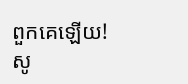ពួកគេឡើយ! សូ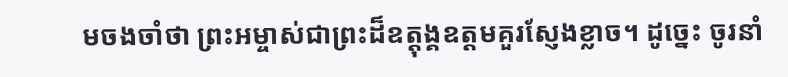មចងចាំថា ព្រះអម្ចាស់ជាព្រះដ៏ឧត្ដុង្គឧត្ដមគួរស្ញែងខ្លាច។ ដូច្នេះ ចូរនាំ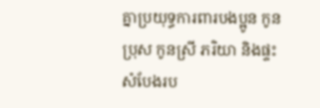គ្នាប្រយុទ្ធការពារបងប្អូន កូនប្រុស កូនស្រី ភរិយា និងផ្ទះសំបែងរប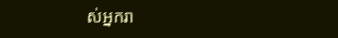ស់អ្នករា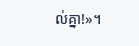ល់គ្នា!»។